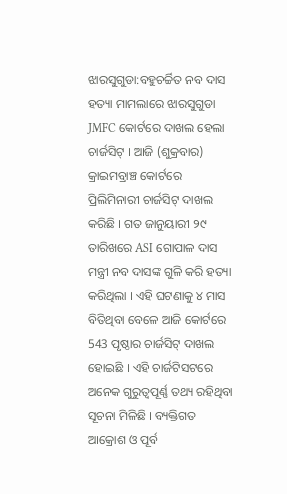ଝାରସୁଗୁଡା:ବହୁଚର୍ଚ୍ଚିତ ନବ ଦାସ ହତ୍ୟା ମାମଲାରେ ଝାରସୁଗୁଡା JMFC କୋର୍ଟରେ ଦାଖଲ ହେଲା ଚାର୍ଜସିଟ୍ । ଆଜି (ଶୁକ୍ରବାର) କ୍ରାଇମବ୍ରାଞ୍ଚ କୋର୍ଟରେ ପ୍ରିଲିମିନାରୀ ଚାର୍ଜସିଟ୍ ଦାଖଲ କରିଛି । ଗତ ଜାନୁୟାରୀ ୨୯ ତାରିଖରେ ASI ଗୋପାଳ ଦାସ ମନ୍ତ୍ରୀ ନବ ଦାସଙ୍କ ଗୁଳି କରି ହତ୍ୟା କରିଥିଲା । ଏହି ଘଟଣାକୁ ୪ ମାସ ବିତିଥିବା ବେଳେ ଆଜି କୋର୍ଟରେ 543 ପୃଷ୍ଠାର ଚାର୍ଜସିଟ୍ ଦାଖଲ ହୋଇଛି । ଏହି ଚାର୍ଜଟିସଟରେ ଅନେକ ଗୁରୁତ୍ବପୂର୍ଣ୍ଣ ତଥ୍ୟ ରହିଥିବା ସୂଚନା ମିଳିଛି । ବ୍ୟକ୍ତିଗତ ଆକ୍ରୋଶ ଓ ପୂର୍ବ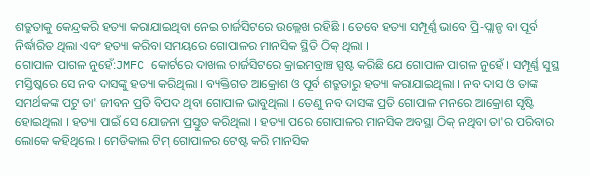ଶତ୍ରୁତାକୁ କେନ୍ଦ୍ରକରି ହତ୍ୟା କରାଯାଇଥିବା ନେଇ ଚାର୍ଜସିଟରେ ଉଲ୍ଲେଖ ରହିଛି । ତେବେ ହତ୍ୟା ସମ୍ପୂର୍ଣ୍ଣ ଭାବେ ପ୍ରି-ପ୍ଲାନ୍ଡ ବା ପୂର୍ବ ନିର୍ଦ୍ଧାରିତ ଥିଲା ଏବଂ ହତ୍ୟା କରିବା ସମୟରେ ଗୋପାଳର ମାନସିକ ସ୍ଥିତି ଠିକ୍ ଥିଲା ।
ଗୋପାଳ ପାଗଳ ନୁହେଁ:JMFC କୋର୍ଟରେ ଦାଖଲ ଚାର୍ଜସିଟରେ କ୍ରାଇମବ୍ରାଞ୍ଚ ସ୍ପଷ୍ଟ କରିଛି ଯେ ଗୋପାଳ ପାଗଳ ନୁହେଁ । ସମ୍ପୂର୍ଣ୍ଣ ସୁସ୍ଥ ମସ୍ତିଷ୍କରେ ସେ ନବ ଦାସଙ୍କୁ ହତ୍ୟା କରିଥିଲା । ବ୍ୟକ୍ତିଗତ ଆକ୍ରୋଶ ଓ ପୂର୍ବ ଶତ୍ରୁତାରୁ ହତ୍ୟା କରାଯାଇଥିଲା । ନବ ଦାସ ଓ ତାଙ୍କ ସମର୍ଥକଙ୍କ ପଟୁ ତା' ଜୀବନ ପ୍ରତି ବିପଦ ଥିବା ଗୋପାଳ ଭାବୁଥିଲା । ତେଣୁ ନବ ଦାସଙ୍କ ପ୍ରତି ଗୋପାଳ ମନରେ ଆକ୍ରୋଶ ସୃଷ୍ଟି ହୋଇଥିଲା । ହତ୍ୟା ପାଇଁ ସେ ଯୋଜନା ପ୍ରସ୍ତୁତ କରିଥିଲା । ହତ୍ୟା ପରେ ଗୋପାଳର ମାନସିକ ଅବସ୍ଥା ଠିକ୍ ନଥିବା ତା'ର ପରିବାର ଲୋକେ କହିଥିଲେ । ମେଡିକାଲ ଟିମ୍ ଗୋପାଳର ଟେଷ୍ଟ କରି ମାନସିକ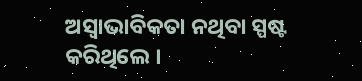ଅସ୍ବାଭାବିକତା ନଥିବା ସ୍ପଷ୍ଟ କରିଥିଲେ ।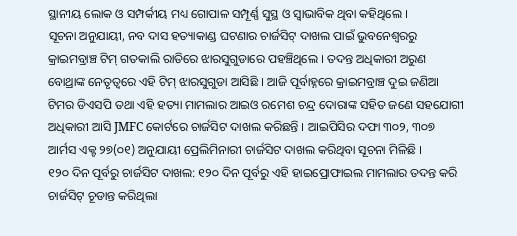ସ୍ଥାନୀୟ ଲୋକ ଓ ସମ୍ପର୍କୀୟ ମଧ୍ୟ ଗୋପାଳ ସମ୍ପୂର୍ଣ୍ଣ ସୁସ୍ଥ ଓ ସ୍ବାଭାବିକ ଥିବା କହିଥିଲେ ।
ସୂଚନା ଅନୁଯାୟୀ, ନବ ଦାସ ହତ୍ୟାକାଣ୍ଡ ଘଟଣାର ଚାର୍ଜସିଟ୍ ଦାଖଲ ପାଇଁ ଭୁବନେଶ୍ବରରୁ କ୍ରାଇମବ୍ରାଞ୍ଚ ଟିମ୍ ଗତକାଲି ରାତିରେ ଝାରସୁଗୁଡାରେ ପହଞ୍ଚିଥିଲେ । ତଦନ୍ତ ଅଧିକାରୀ ଅରୁଣ ବୋଥ୍ରାଙ୍କ ନେତୃତ୍ବରେ ଏହି ଟିମ୍ ଝାରସୁଗୁଡା ଆସିଛି । ଆଜି ପୂର୍ବାହ୍ନରେ କ୍ରାଇମବ୍ରାଞ୍ଚ ଦୁଇ ଜଣିଆ ଟିମର ଡିଏସପି ତଥା ଏହି ହତ୍ୟା ମାମଲାର ଆଇଓ ରମେଶ ଚନ୍ଦ୍ର ଦୋରାଙ୍କ ସହିତ ଜଣେ ସହଯୋଗୀ ଅଧିକାରୀ ଆସି JMFC କୋର୍ଟରେ ଚାର୍ଜସିଟ ଦାଖଲ କରିଛନ୍ତି । ଆଇପିସିର ଦଫା ୩୦୨, ୩୦୭ ଆର୍ମସ ଏକ୍ଟ ୨୭(୦୧) ଅନୁଯାୟୀ ପ୍ରେଲିମିନାରୀ ଚାର୍ଜସିଟ ଦାଖଲ କରିଥିବା ସୂଚନା ମିଳିଛି ।
୧୨୦ ଦିନ ପୂର୍ବରୁ ଚାର୍ଜସିଟ ଦାଖଲ: ୧୨୦ ଦିନ ପୂର୍ବରୁ ଏହି ହାଇପ୍ରୋଫାଇଲ ମାମଲାର ତଦନ୍ତ କରି ଚାର୍ଜସିଟ୍ ଚୂଡାନ୍ତ କରିଥିଲା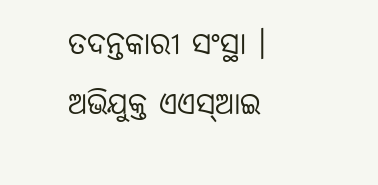ତଦନ୍ତକାରୀ ସଂସ୍ଥା । ଅଭିଯୁକ୍ତ ଏଏସ୍ଆଇ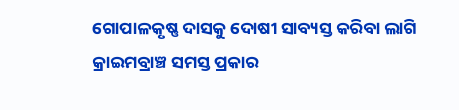ଗୋପାଳକୃଷ୍ଣ ଦାସକୁ ଦୋଷୀ ସାବ୍ୟସ୍ତ କରିବା ଲାଗି କ୍ରାଇମବ୍ରାଞ୍ଚ ସମସ୍ତ ପ୍ରକାର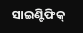ସାଇଣ୍ଟିଫିକ୍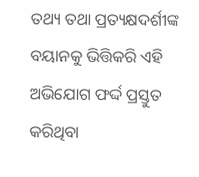ତଥ୍ୟ ତଥା ପ୍ରତ୍ୟକ୍ଷଦର୍ଶୀଙ୍କ ବୟାନକୁ ଭିତ୍ତିକରି ଏହି ଅଭିଯୋଗ ଫର୍ଦ୍ଦ ପ୍ରସ୍ତୁତ କରିଥିବା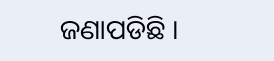ଜଣାପଡିଛି ।